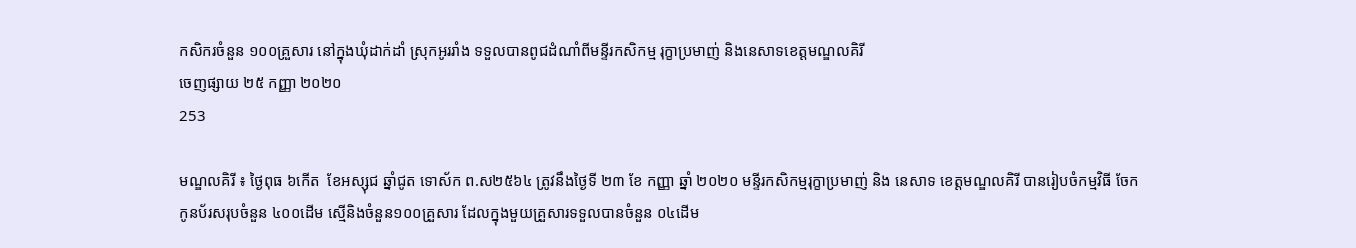កសិករចំនួន ១០០គ្រួសារ នៅក្នុងឃុំដាក់ដាំ ស្រុកអូររាំង ទទួលបានពូជដំណាំពីមន្ទីរកសិកម្ម រុក្ខាប្រមាញ់ និងនេសាទខេត្តមណ្ឌលគិរី
ចេញផ្សាយ ២៥ កញ្ញា ២០២០
253

មណ្ឌលគិរី ៖ ថ្ងៃពុធ ៦កើត  ខែអស្សុជ ឆ្នាំជូត ទោស័ក ព.ស២៥៦៤ ត្រូវនឹងថ្ងៃទី ២៣ ខែ កញ្ញា ឆ្នាំ ២០២០ មន្ទីរកសិកម្មរុក្ខាប្រមាញ់ និង នេសាទ ខេត្តមណ្ឌលគិរី បានរៀបចំកម្មវិធី ចែកកូនប័រសរុបចំនួន ៤០០ដើម ស្មើនិងចំនួន១០០គ្រួសារ ដែលក្នុងមួយគ្រួសារទទួលបានចំនួន ០៤ដើម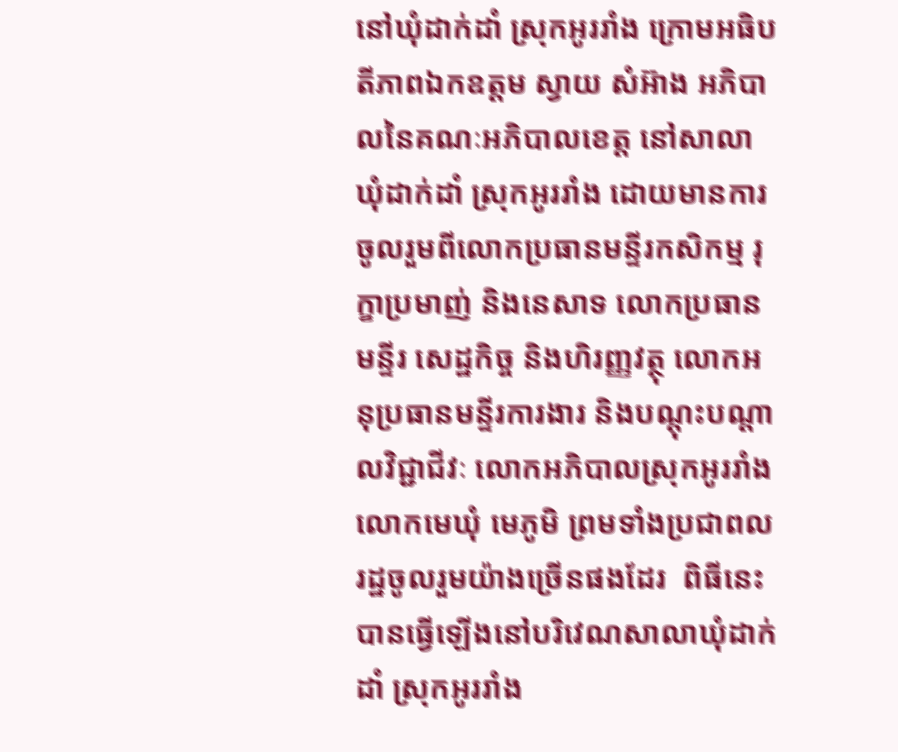នៅឃុំដាក់ដាំ ស្រុកអូររាំង ក្រោមអធិបតីភាពឯកឧត្តម ស្វាយ សំអ៊ាង អភិបាលនៃគណៈអភិបាលខេត្ត នៅសាលាឃុំដាក់ដាំ ស្រុកអូររាំង ដោយមានការចូលរួមពីលោកប្រធានមន្ទីរកសិកម្ម រុក្ខាប្រមាញ់ និងនេសាទ លោកប្រធានមន្ទីរ សេដ្ឋកិច្ច និងហិរញ្ញវត្ថុ លោកអនុប្រធានមន្ទីរការងារ និងបណ្ដុះបណ្ដាលវិជ្ជាជីវៈ លោកអភិបាលស្រុកអូររាំង លោកមេឃុំ មេភូមិ ព្រមទាំងប្រជាពលរដ្ឋចូលរួមយ៉ាងច្រើនផងដែរ  ពិធីនេះបានធ្វើឡើងនៅបរិវេណសាលាឃុំដាក់ដាំ ស្រុកអូររាំង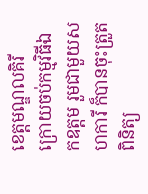ខេត្តមណ្ឌលគិរី  ក្រោយចប់កម្មវិធីឯកឧត្តម រួមជាមួយសហការី ក៏បានចុះត្រួតពិនិត្យ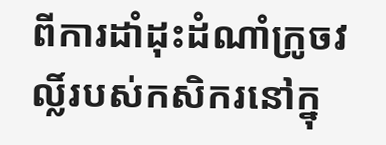ពីការដាំដុះដំណាំក្រូចវល្លិ៍របស់កសិករនៅក្នុ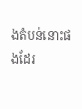ងតំបន់នោះផងដែរ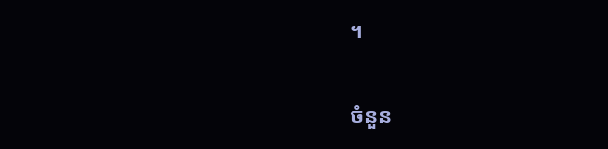។

ចំនួន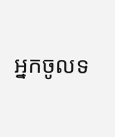អ្នកចូលទ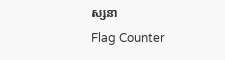ស្សនា
Flag Counter